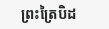ព្រះត្រៃបិដ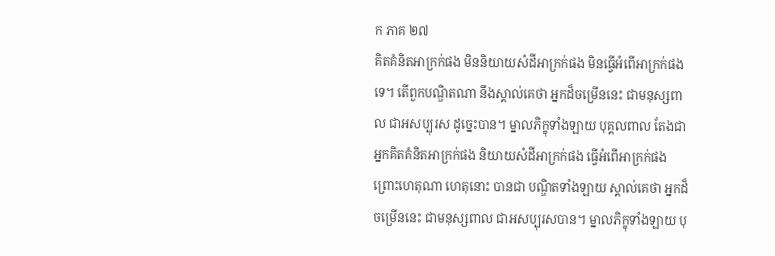ក ភាគ ២៧
គិតគំនិតអាក្រក់ផង មិននិយាយសំដីអាក្រក់ផង មិនធ្វើអំពើអាក្រក់ផងទេ។ តើពួកបណ្ឌិតណា នឹងស្គាល់គេថា អ្នកដ៏ចម្រើននេះ ជាមនុស្សពាល ជាអសប្បុរស ដូច្នេះបាន។ ម្នាលភិក្ខុទាំងឡាយ បុគ្គលពាល តែងជាអ្នកគិតគំនិតអាក្រក់ផង និយាយសំដីអាក្រក់ផង ធ្វើអំពើអាក្រក់ផង ព្រោះហេតុណា ហេតុនោះ បានជា បណ្ឌិតទាំងឡាយ ស្គាល់គេថា អ្នកដ៏ចម្រើននេះ ជាមនុស្សពាល ជាអសប្បុរសបាន។ ម្នាលភិក្ខុទាំងឡាយ បុ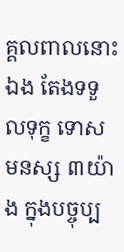គ្គលពាលនោះឯង តែងទទួលទុក្ខ ទោសមនស្ស ៣យ៉ាង ក្នុងបច្ចុប្ប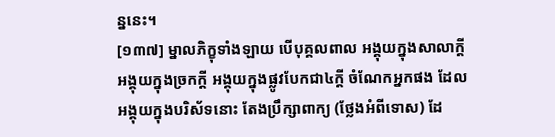ន្ននេះ។
[១៣៧] ម្នាលភិក្ខុទាំងឡាយ បើបុគ្គលពាល អង្គុយក្នុងសាលាក្តី អង្គុយក្នុងច្រកក្តី អង្គុយក្នុងផ្លូវបែកជា៤ក្តី ចំណែកអ្នកផង ដែលអង្គុយក្នុងបរិស័ទនោះ តែងប្រឹក្សាពាក្យ (ថ្លែងអំពីទោស) ដែ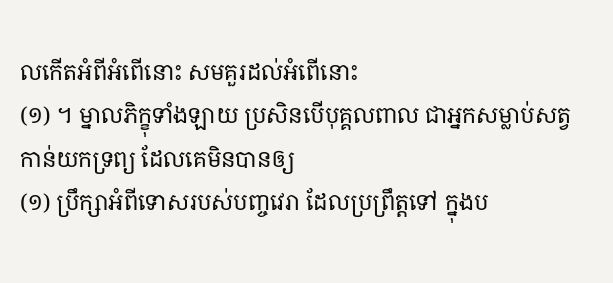លកើតអំពីអំពើនោះ សមគួរដល់អំពើនោះ
(១) ។ ម្នាលភិក្ខុទាំងឡាយ ប្រសិនបើបុគ្គលពាល ជាអ្នកសម្លាប់សត្វ កាន់យកទ្រព្យ ដែលគេមិនបានឲ្យ
(១) ប្រឹក្សាអំពីទោសរបស់បញ្ចវេរា ដែលប្រព្រឹត្តទៅ ក្នុងប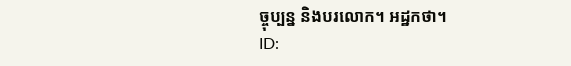ច្ចុប្បន្ន និងបរលោក។ អដ្ឋកថា។
ID: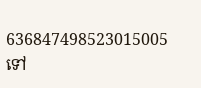636847498523015005
ទៅ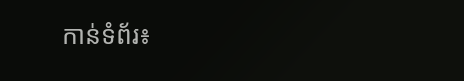កាន់ទំព័រ៖